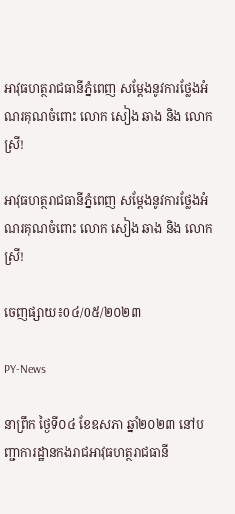អាវុធហត្ថរាជធានីភ្នំពេញ សម្តែងនូវការថ្លែងអំណរគុណចំពោះ លោក សៀង ឆាង និង លោកស្រី!

អាវុធហត្ថរាជធានីភ្នំពេញ សម្តែងនូវការថ្លែងអំណរគុណចំពោះ លោក សៀង ឆាង និង លោកស្រី!

ចេញផ្សាយ៖0៤/0៥/២០២៣

PY-News

នាព្រឹក ថ្ងៃទី០៤ ខែឧសភា ឆ្នាំ២០២៣ នៅបញ្ជាការដ្ឋានកងរាជអាវុធហត្ថរាជធានី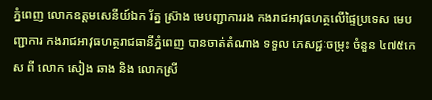ភ្នំពេញ លោកឧត្តមសេនីយ៍ឯក រ័ត្ន ស្រ៊ាង មេបញ្ជាការរង កងរាជអាវុធហត្ថលើផ្ទៃប្រទេស មេបញ្ជាការ កងរាជអាវុធហត្ថរាជធានីភ្នំពេញ បានចាត់តំណាង ទទួល ភេសជ្ជៈចម្រុះ ចំនួន ៤៧៥កេស ពី លោក សៀង ឆាង និង លោកស្រី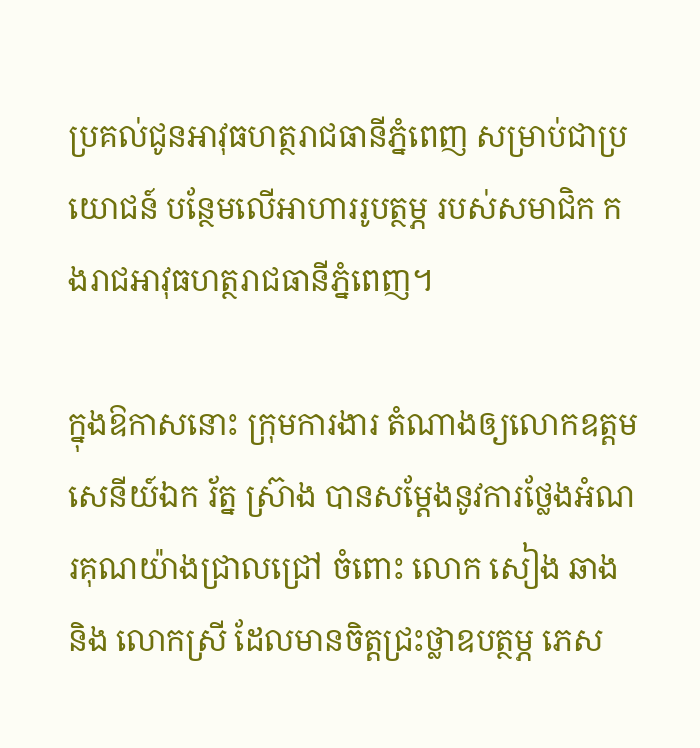ប្រគល់ជូនអាវុធហត្ថរាជធានីភ្នំពេញ សម្រាប់ជាប្រយោជន៍ បន្ថែមលើអាហាររូបត្ថម្ភ របស់សមាជិក កងរាជអាវុធហត្ថរាជធានីភ្នំពេញ។

ក្នុងឱកាសនោះ ក្រុមការងារ តំណាងឲ្យលោកឧត្តមសេនីយ៍ឯក រ័ត្ន ស៊្រាង បានសម្តែងនូវការថ្លែងអំណរគុណយ៉ាងជ្រាលជ្រៅ ចំពោះ លោក សៀង ឆាង និង លោកស្រី ដែលមានចិត្តជ្រះថ្លាឧបត្ថម្ភ ភេស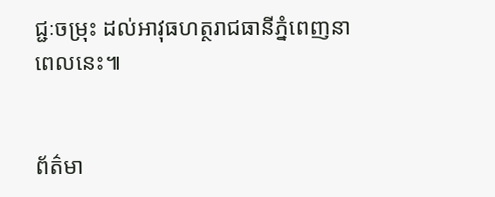ជ្ជៈចម្រុះ ដល់អាវុធហត្ថរាជធានីភ្នំពេញនាពេលនេះ៕


ព័ត៌មា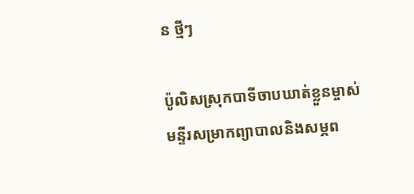ន ថ្មីៗ

ប៉ូលិសស្រុកបាទីចាបឃាត់ខ្លួនម្ចាស់មន្ទីរសម្រាកព្យាបាលនិងសម្ភព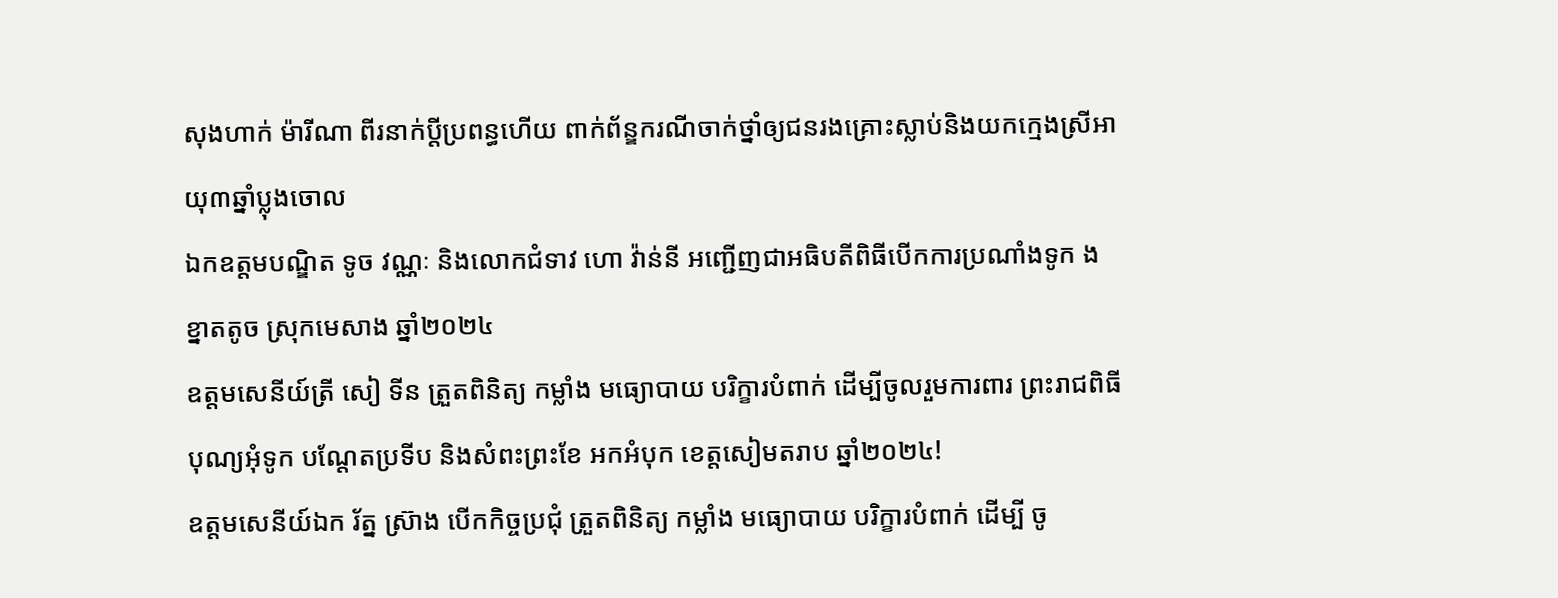សុងហាក់ ម៉ារីណា ពីរនាក់ប្ដីប្រពន្ធហើយ ពាក់ព័ន្ឌករណីចាក់ថ្នាំឲ្យជនរងគ្រោះស្លាប់និងយកក្មេងស្រីអាយុ៣ឆ្នាំប្លុងចោល
ឯកឧត្តមបណ្ឌិត ទូច វណ្ណៈ និងលោកជំទាវ ហោ វ៉ាន់នី អញ្ជើញជាអធិបតីពិធីបើកការប្រណាំងទូក ង ខ្នាតតូច ស្រុកមេសាង ឆ្នាំ២០២៤
ឧត្តមសេនីយ៍ត្រី សៀ ទីន ត្រួតពិនិត្យ កម្លាំង មធ្យោបាយ បរិក្ខារបំពាក់ ដើម្បីចូលរួមការពារ ព្រះរាជពិធីបុណ្យអុំទូក បណ្តែតប្រទីប និងសំពះព្រះខែ អកអំបុក ខេត្តសៀមតរាប ឆ្នាំ២០២៤!
ឧត្តមសេនីយ៍ឯក រ័ត្ន ស្រ៊ាង បើកកិច្ចប្រជុំ ត្រួតពិនិត្យ កម្លាំង មធ្យោបាយ បរិក្ខារបំពាក់ ដើម្បី ចូ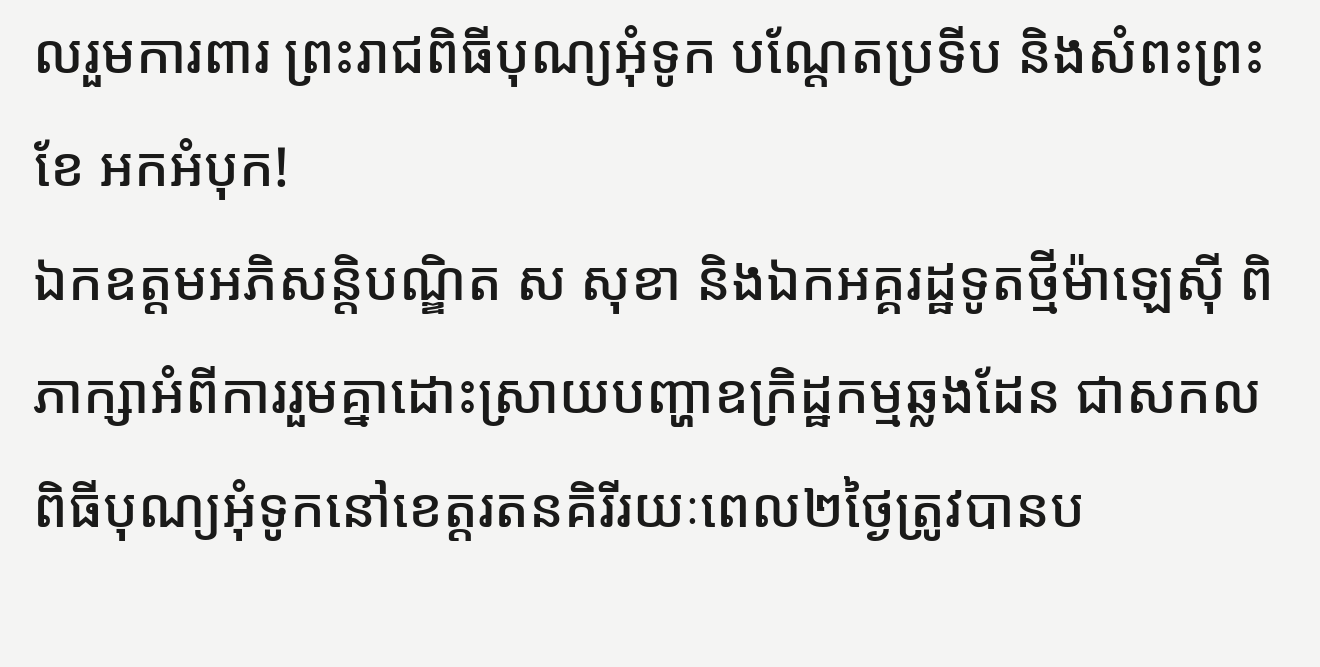លរួមការពារ ព្រះរាជពិធីបុណ្យអុំទូក បណ្តែតប្រទីប និងសំពះព្រះខែ អកអំបុក!
ឯកឧត្តមអភិសន្តិបណ្ឌិត ស សុខា និងឯកអគ្គរដ្ឋទូតថ្មីម៉ាឡេស៊ី ពិភាក្សាអំពីការរួមគ្នាដោះស្រាយបញ្ហាឧក្រិដ្ឋកម្មឆ្លងដែន ជាសកល
ពិធីបុណ្យអុំទូកនៅខេត្តរតនគិរីរយៈពេល២ថ្ងៃត្រូវបានប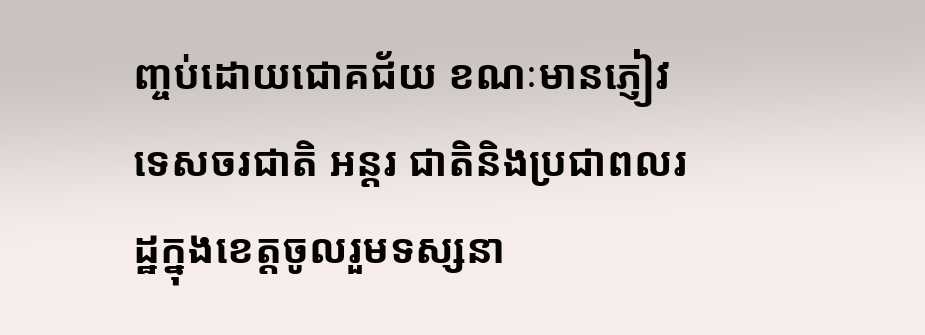ញ្ចប់ដោយជោគជ័យ ខណៈមានភ្ញៀវទេសចរជាតិ អន្តរ ជាតិនិងប្រជាពលរដ្ឋក្នុងខេត្តចូលរួមទស្សនា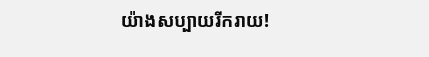យ៉ាងសប្បាយរីករាយ!